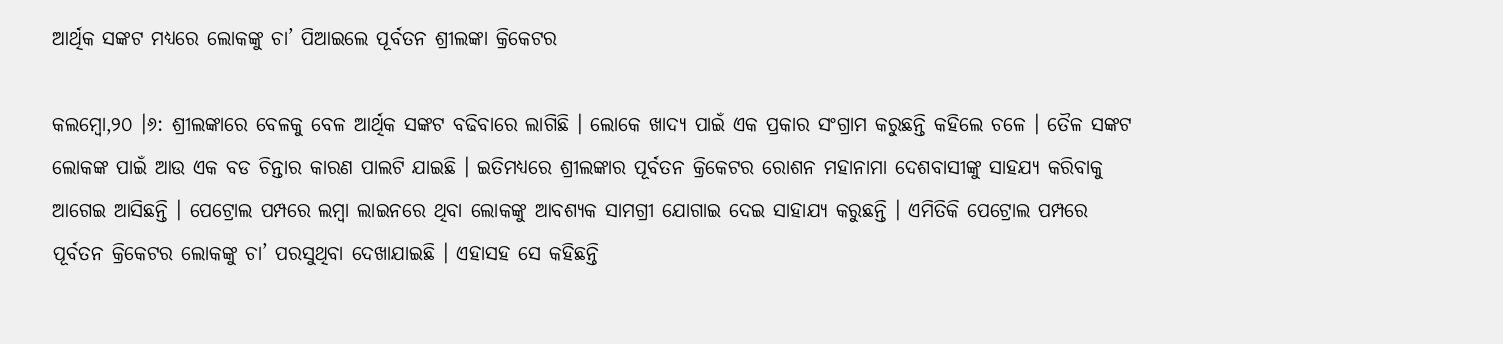ଆର୍ଥିକ ସଙ୍କଟ ମଧ୍ୟରେ ଲୋକଙ୍କୁ ଚା’ ପିଆଇଲେ ପୂର୍ବତନ ଶ୍ରୀଲଙ୍କା କ୍ରିକେଟର

କଲମ୍ବୋ,୨୦ ।୬: ଶ୍ରୀଲଙ୍କାରେ ବେଳକୁ ବେଳ ଆର୍ଥିକ ସଙ୍କଟ ବଢିବାରେ ଲାଗିଛି । ଲୋକେ ଖାଦ୍ୟ ପାଇଁ ଏକ ପ୍ରକାର ସଂଗ୍ରାମ କରୁଛନ୍ତି କହିଲେ ଚଳେ । ତୈଳ ସଙ୍କଟ ଲୋକଙ୍କ ପାଇଁ ଆଉ ଏକ ବଡ ଚିନ୍ତାର କାରଣ ପାଲଟି ଯାଇଛି । ଇତିମଧ୍ୟରେ ଶ୍ରୀଲଙ୍କାର ପୂର୍ବତନ କ୍ରିକେଟର ରୋଶନ ମହାନାମା ଦେଶବାସୀଙ୍କୁ ସାହଯ୍ୟ କରିବାକୁ ଆଗେଇ ଆସିଛନ୍ତି । ପେଟ୍ରୋଲ ପମ୍ପରେ ଲମ୍ବା ଲାଇନରେ ଥିବା ଲୋକଙ୍କୁ ଆବଶ୍ୟକ ସାମଗ୍ରୀ ଯୋଗାଇ ଦେଇ ସାହାଯ୍ୟ କରୁଛନ୍ତି । ଏମିତିକି ପେଟ୍ରୋଲ ପମ୍ପରେ ପୂର୍ବତନ କ୍ରିକେଟର ଲୋକଙ୍କୁ ଚା’ ପରସୁଥିବା ଦେଖାଯାଇଛି । ଏହାସହ ସେ କହିଛନ୍ତି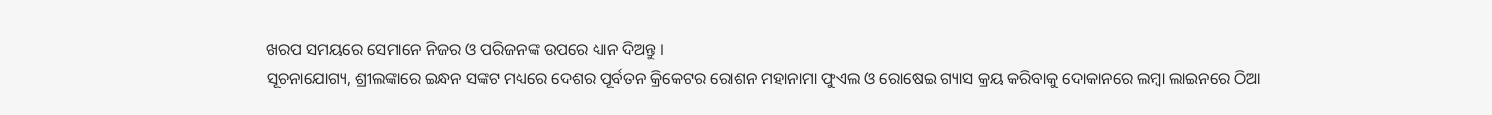ଖରପ ସମୟରେ ସେମାନେ ନିଜର ଓ ପରିଜନଙ୍କ ଉପରେ ଧ୍ୟାନ ଦିଅନ୍ତୁ ।
ସୂଚନାଯୋଗ୍ୟ, ଶ୍ରୀଲଙ୍କାରେ ଇନ୍ଧନ ସଙ୍କଟ ମଧ୍ୟରେ ଦେଶର ପୂର୍ବତନ କ୍ରିକେଟର ରୋଶନ ମହାନାମା ଫୁଏଲ ଓ ରୋଷେଇ ଗ୍ୟାସ କ୍ରୟ କରିବାକୁ ଦୋକାନରେ ଲମ୍ବା ଲାଇନରେ ଠିଆ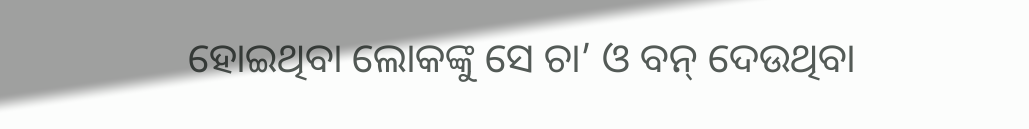ହୋଇଥିବା ଲୋକଙ୍କୁ ସେ ଚା’ ଓ ବନ୍ ଦେଉଥିବା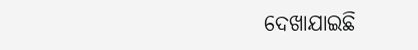ଦେଖାଯାଇଛି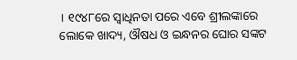। ୧୯୪୮ରେ ସ୍ୱାଧିନତା ପରେ ଏବେ ଶ୍ରୀଲଙ୍କାରେ ଲୋକେ ଖାଦ୍ୟ, ଔଷଧ ଓ ଇନ୍ଧନର ଘୋର ସଙ୍କଟ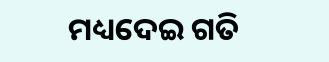ମଧ୍ୟଦେଇ ଗତି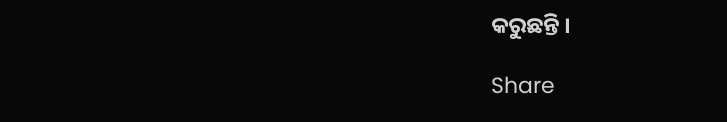କରୁଛନ୍ତି ।

Share